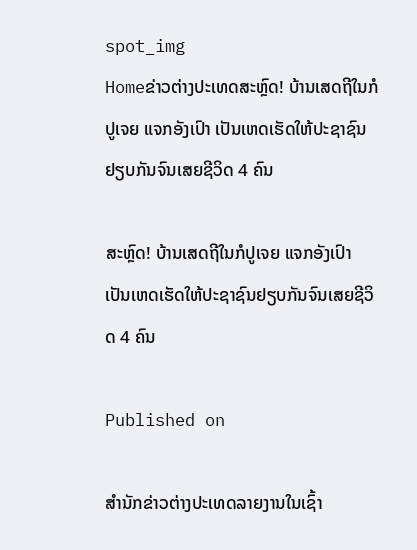spot_img
Homeຂ່າວຕ່າງປະເທດສະຫຼົດ! ບ້ານເສດຖີໃນກໍປູເຈຍ ແຈກອັງເປົາ ເປັນເຫດເຮັດໃຫ້ປະຊາຊົນຢຽບກັນຈົນເສຍຊີວິດ 4 ຄົນ

ສະຫຼົດ! ບ້ານເສດຖີໃນກໍປູເຈຍ ແຈກອັງເປົາ ເປັນເຫດເຮັດໃຫ້ປະຊາຊົນຢຽບກັນຈົນເສຍຊີວິດ 4 ຄົນ

Published on

ສຳນັກຂ່າວຕ່າງປະເທດລາຍງານໃນເຊົ້າ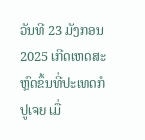ວັນທີ 23 ມັງກອນ 2025 ເກີດເຫດສະຫຼົດຂຶ້ນທີ່ປະເທດກໍປູເຈຍ ເມື່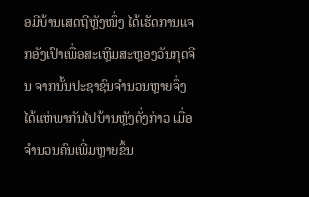ອມີບ້ານເສດຖີຫຼັງໜຶ່ງ ໄດ້ເຮັດການແຈກອັງເປົາເພື່ອສະເຫຼີມສະຫຼອງວັນກຸດຈີນ ຈາກນັ້ນປະຊາຊົນຈຳນວນຫຼາຍຈຶ່ງໄດ້ແຫ່ພາກັນໄປບ້ານຫຼັງດັ່ງກ່າວ ເມື່ອຈຳນວນຄົນເພີ່ມຫຼາຍຂຶ້ນ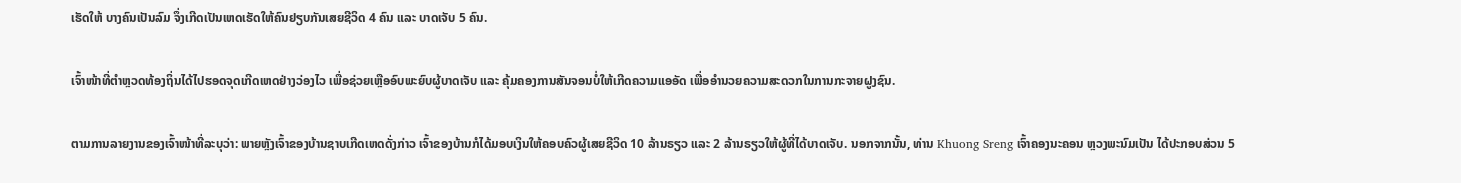ເຮັດໃຫ້ ບາງຄົນເປັນລົມ ຈຶ່ງເກີດເປັນເຫດເຮັດໃຫ້ຄົນຢຽບກັນເສຍຊີວິດ 4 ຄົນ ແລະ ບາດເຈັບ 5 ຄົນ.

ເຈົ້າໜ້າທີ່ຕຳຫຼວດທ້ອງຖິ່ນໄດ້ໄປຮອດຈຸດເກີດເຫດຢ່າງວ່ອງໄວ ເພື່ອຊ່ວຍເຫຼືອອົບພະຍົບຜູ້ບາດເຈັບ ແລະ ຄຸ້ມຄອງການສັນຈອນບໍ່ໃຫ້ເກີດຄວາມແອອັດ ເພື່ອອຳນວຍຄວາມສະດວກໃນການກະຈາຍຝູງຊົນ.

ຕາມການລາຍງານຂອງເຈົ້າໜ້າທີ່ລະບຸວ່າ: ພາຍຫຼັງເຈົ້າຂອງບ້ານຊາບເກີດເຫດດັ່ງກ່າວ ເຈົ້າຂອງບ້ານກໍໄດ້ມອບເງິນໃຫ້ຄອບຄົວຜູ້ເສຍຊີວິດ 10 ລ້ານຣຽວ ແລະ 2 ລ້ານຣຽວໃຫ້ຜູ້ທີ່ໄດ້ບາດເຈັບ. ນອກຈາກນັ້ນ, ທ່ານ Khuong Sreng ເຈົ້າຄອງນະຄອນ ຫຼວງພະນົມເປັນ ໄດ້ປະກອບສ່ວນ 5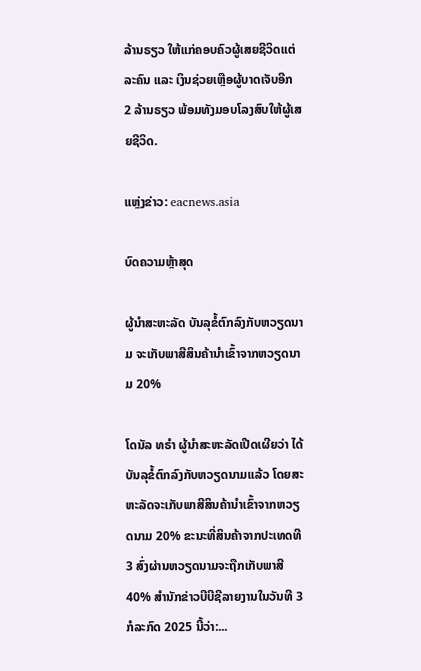ລ້ານຣຽວ ໃຫ້ແກ່ຄອບຄົວຜູ້ເສຍຊີວິດແຕ່ລະຄົນ ແລະ ເງິນຊ່ວຍເຫຼືອຜູ້ບາດເຈັບອີກ 2 ລ້ານຣຽວ ພ້ອມທັງມອບໂລງສົບໃຫ້ຜູ້ເສຍຊີວິດ.

ແຫຼ່ງຂ່າວ: eacnews.asia

ບົດຄວາມຫຼ້າສຸດ

ຜູ້ນຳສະຫະລັດ ບັນລຸຂໍ້ຕົກລົງກັບຫວຽດນາມ ຈະເກັບພາສີສິນຄ້ານຳເຂົ້າຈາກຫວຽດນາມ 20%

ໂດນັລ ທຣຳ ຜູ້ນຳສະຫະລັດເປີດເຜີຍວ່າ ໄດ້ບັນລຸຂໍ້ຕົກລົງກັບຫວຽດນາມແລ້ວ ໂດຍສະຫະລັດຈະເກັບພາສີສິນຄ້ານຳເຂົ້າຈາກຫວຽດນາມ 20% ຂະນະທີ່ສິນຄ້າຈາກປະເທດທີ 3 ສົ່ງຜ່ານຫວຽດນາມຈະຖືກເກັບພາສີ 40% ສຳນັກຂ່າວບີບີຊີລາຍງານໃນວັນທີ 3 ກໍລະກົດ 2025 ນີ້ວ່າ:...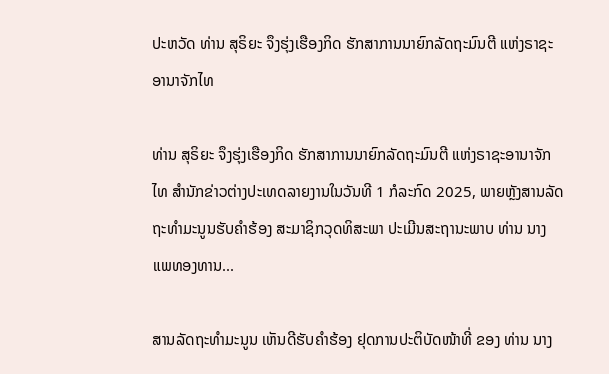ປະຫວັດ ທ່ານ ສຸຣິຍະ ຈຶງຮຸ່ງເຮືອງກິດ ຮັກສາການນາຍົກລັດຖະມົນຕີ ແຫ່ງຣາຊະອານາຈັກໄທ

ທ່ານ ສຸຣິຍະ ຈຶງຮຸ່ງເຮືອງກິດ ຮັກສາການນາຍົກລັດຖະມົນຕີ ແຫ່ງຣາຊະອານາຈັກໄທ ສຳນັກຂ່າວຕ່າງປະເທດລາຍງານໃນວັນທີ 1 ກໍລະກົດ 2025, ພາຍຫຼັງສານລັດຖະທຳມະນູນຮັບຄຳຮ້ອງ ສະມາຊິກວຸດທິສະພາ ປະເມີນສະຖານະພາບ ທ່ານ ນາງ ແພທອງທານ...

ສານລັດຖະທຳມະນູນ ເຫັນດີຮັບຄຳຮ້ອງ ຢຸດການປະຕິບັດໜ້າທີ່ ຂອງ ທ່ານ ນາງ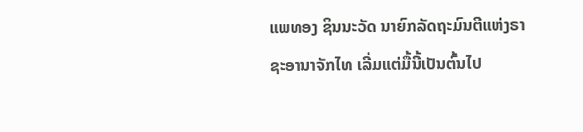ແພທອງ ຊິນນະວັດ ນາຍົກລັດຖະມົນຕີແຫ່ງຣາຊະອານາຈັກໄທ ເລີ່ມແຕ່ມື້ນີ້ເປັນຕົ້ນໄປ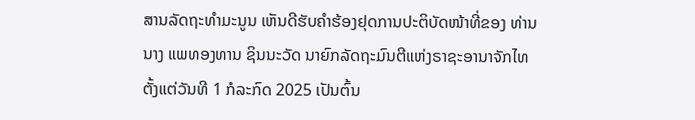ສານລັດຖະທຳມະນູນ ເຫັນດີຮັບຄຳຮ້ອງຢຸດການປະຕິບັດໜ້າທີ່ຂອງ ທ່ານ ນາງ ແພທອງທານ ຊິນນະວັດ ນາຍົກລັດຖະມົນຕີແຫ່ງຣາຊະອານາຈັກໄທ ຕັ້ງແຕ່ວັນທີ 1 ກໍລະກົດ 2025 ເປັນຕົ້ນ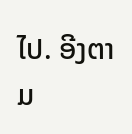ໄປ. ອີງຕາມ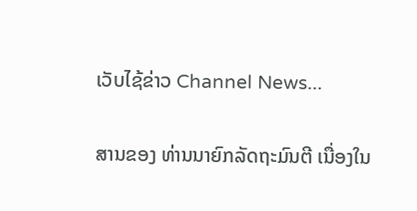ເວັບໄຊ້ຂ່າວ Channel News...

ສານຂອງ ທ່ານນາຍົກລັດຖະມົນຕີ ເນື່ອງໃນ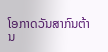ໂອກາດວັນສາກົນຕ້ານ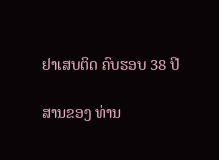ຢາເສບຕິດ ຄົບຮອບ 38 ປີ

ສານຂອງ ທ່ານ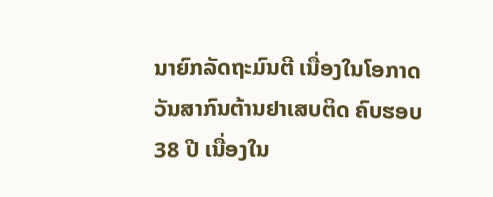ນາຍົກລັດຖະມົນຕີ ເນື່ອງໃນໂອກາດວັນສາກົນຕ້ານຢາເສບຕິດ ຄົບຮອບ 38 ປີ ເນື່ອງໃນ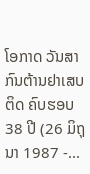ໂອກາດ ວັນສາກົນຕ້ານຢາເສບຕິດ ຄົບຮອບ 38 ປີ (26 ມິຖຸນາ 1987 -...